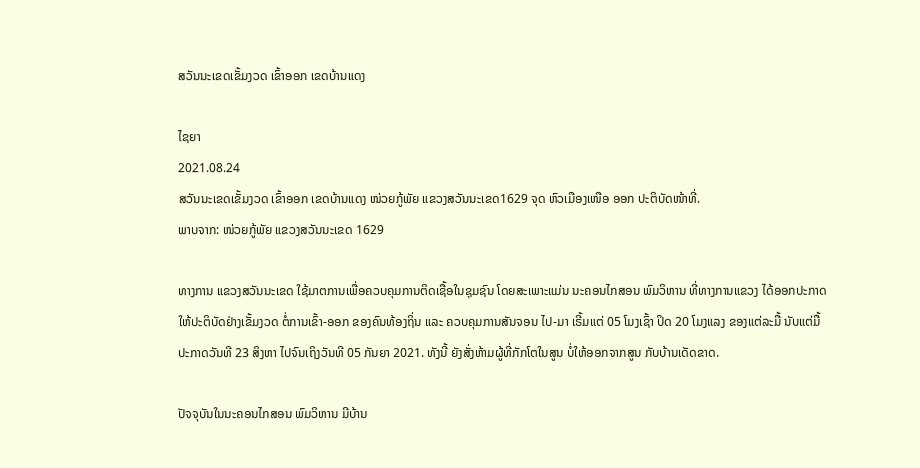ສວັນນະເຂດເຂັ້ມງວດ ເຂົ້າອອກ ເຂດບ້ານແດງ

ໄຊຍາ
2021.08.24
ສວັນນະເຂດເຂັ້ມງວດ ເຂົ້າອອກ ເຂດບ້ານແດງ ໜ່ວຍກູ້ພັຍ ແຂວງສວັນນະເຂດ1629 ຈຸດ ຫົວເມືອງເໜືອ ອອກ ປະຕິບັດໜ້າທີ່.
ພາບຈາກ: ໜ່ວຍກູ້ພັຍ ແຂວງສວັນນະເຂດ 1629

ທາງການ ແຂວງສວັນນະເຂດ ໃຊ້ມາຕການເພື່ອຄວບຄຸມການຕິດເຊື້ອໃນຊຸມຊົນ ໂດຍສະເພາະແມ່ນ ນະຄອນໄກສອນ ພົມວິຫານ ທີ່ທາງການແຂວງ ໄດ້ອອກປະກາດ ໃຫ້ປະຕິບັດຢ່າງເຂັ້ມງວດ ຕໍ່ການເຂົ້າ-ອອກ ຂອງຄົນທ້ອງຖິ່ນ ແລະ ຄວບຄຸມການສັນຈອນ ໄປ-ມາ ເຣີ້ມແຕ່ 05 ໂມງເຊົ້າ ປິດ 20 ໂມງແລງ ຂອງແຕ່ລະມື້ ນັບແຕ່ມື້ປະກາດວັນທີ 23 ສິງຫາ ໄປຈົນເຖິງວັນທີ 05 ກັນຍາ 2021. ທັງນີ້ ຍັງສັ່ງຫ້າມຜູ້ທີ່ກັກໂຕໃນສູນ ບໍ່ໃຫ້ອອກຈາກສູນ ກັບບ້ານເດັດຂາດ.

ປັຈຈຸບັນໃນນະຄອນໄກສອນ ພົມວິຫານ ມີບ້ານ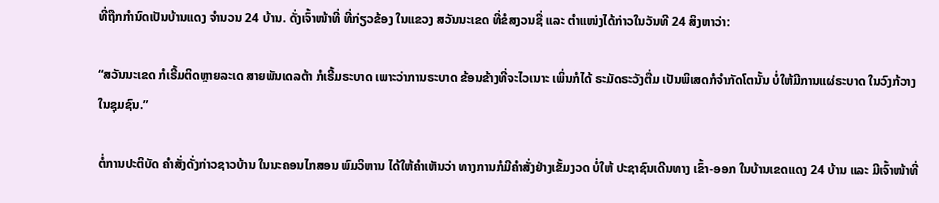ທີ່ຖືກກຳນົດເປັນບ້ານແດງ ຈຳນວນ 24 ບ້ານ. ດັ່ງເຈົ້າໜ້າທີ່ ທີ່ກ່ຽວຂ້ອງ ໃນແຂວງ ສວັນນະເຂດ ທີ່ຂໍສງວນຊື່ ແລະ ຕຳແໜ່ງໄດ້ກ່າວໃນວັນທີ 24 ສິງຫາວ່າ:

“ສວັນນະເຂດ ກໍເຣີ້ມຕິດຫຼາຍລະເດ ສາຍພັນເດລຕ້າ ກໍເຣີ້ມຣະບາດ ເພາະວ່າການຣະບາດ ຂ້ອນຂ້າງທີ່ຈະໄວເນາະ ເພິ່ນກໍໄດ້ ຣະມັດຣະວັງຕື່ມ ເປັນພິເສດກໍຈຳກັດໂຕນັ້ນ ບໍ່ໃຫ້ມີການແຜ່ຣະບາດ ໃນວົງກ້ວາງໃນຊຸມຊົນ.”

ຕໍ່ການປະຕິບັດ ຄຳສັ່ງດັ່ງກ່າວຊາວບ້ານ ໃນນະຄອນໄກສອນ ພົມວິຫານ ໄດ້ໃຫ້ຄຳເຫັນວ່າ ທາງການກໍມີຄຳສັ່ງຢ່າງເຂັ້ມງວດ ບໍ່ໃຫ້ ປະຊາຊົນເດີນທາງ ເຂົ້າ-ອອກ ໃນບ້ານເຂດແດງ 24 ບ້ານ ແລະ ມີເຈົ້າໜ້າທີ່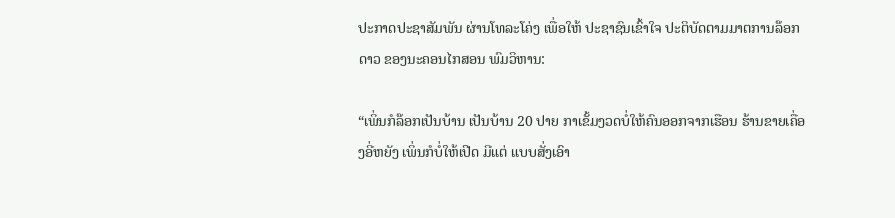ປະກາດປະຊາສັມພັນ ຜ່ານໂທລະໂຄ່ງ ເພື່ອໃຫ້ ປະຊາຊົນເຂົ້າໃຈ ປະຕິບັດຕາມມາຕການລ໊ອກດາວ ຂອງນະຄອນໄກສອນ ພົມວິຫານ:

“ເພິ່ນກໍລ໊ອກເປັນບ້ານ ເປັນບ້ານ 20 ປາຍ ກາເຂັ້ມງວດບໍ່ໃຫ້ຄົນອອກຈາກເຮືອນ ຮ້ານຂາຍເຄື່ອງອີ່ຫຍັງ ເພິ່ນກໍບໍ່ໃຫ້ເປີດ ມີແຕ່ ແບບສັ່ງເອົາ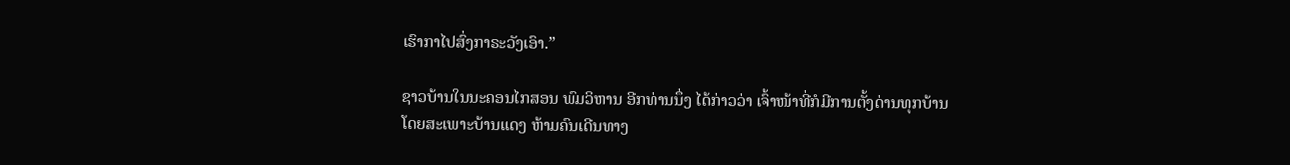ເຮົາກາໄປສົ່ງກາຣະວັງເອົາ.”

ຊາວບ້ານໃນນະຄອນໄກສອນ ພົມວິຫານ ອີກທ່ານນຶ່ງ ໄດ້ກ່າວວ່າ ເຈົ້າໜ້າທີ່ກໍມີການຕັ້ງດ່ານທຸກບ້ານ ໂດຍສະເພາະບ້ານແດງ ຫ້າມຄົນເດີນທາງ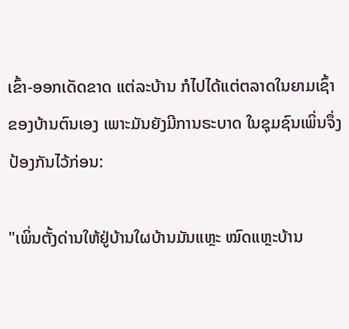ເຂົ້າ-ອອກເດັດຂາດ ແຕ່ລະບ້ານ ກໍໄປໄດ້ແຕ່ຕລາດໃນຍາມເຊົ້າ ຂອງບ້ານຕົນເອງ ເພາະມັນຍັງມີການຣະບາດ ໃນຊຸມຊົນເພິ່ນຈຶ່ງປ້ອງກັນໄວ້ກ່ອນ:

"ເພິ່ນຕັ້ງດ່ານໃຫ້ຢູ່ບ້ານໃຜບ້ານມັນແຫຼະ ໝົດແຫຼະບ້ານ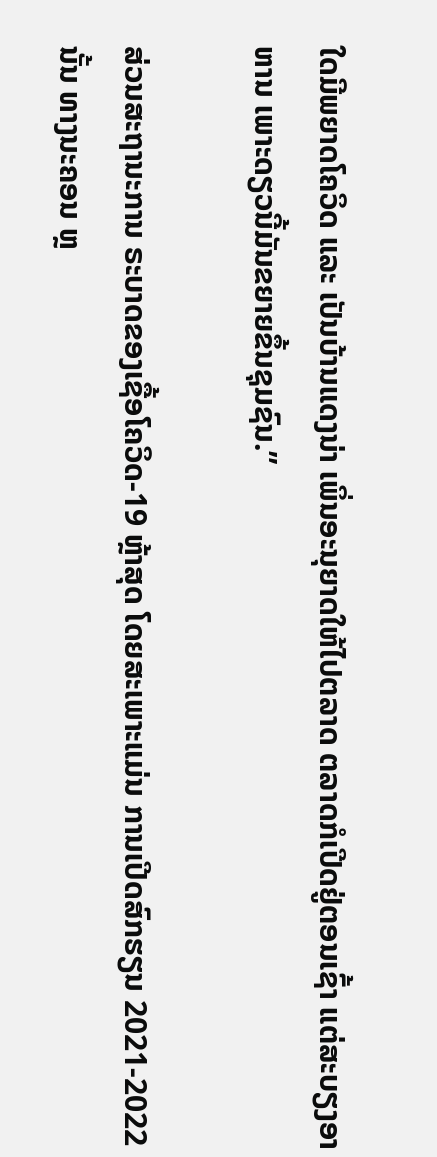ໃດມີພຍາດໂຄວິດ ແລະ ເປັນບ້ານແດງນ່າ ເພິ່ນອະນຸຍາດໃຫ້ໄປຕລາດ ຕລາດກໍເປີດຢູ່ຕອນເຊົ້າ ແຕ່ສະບຽງອາຫານ ເພາະດຽວນີ້ມັນຂຍາຍຂຶ້ນຊຸມຊົນ.”

ສ່ວນສະຖານະການ ຣະບາດຂອງເຊື້ອໂຄວິດ-19 ຫຼ້າສຸດ ໂດຍສະເພາະແມ່ນ ການເປີດສົກຮຽນ 2021-2022 ນັ້ນ ທາງນະຄອນ ຫຼ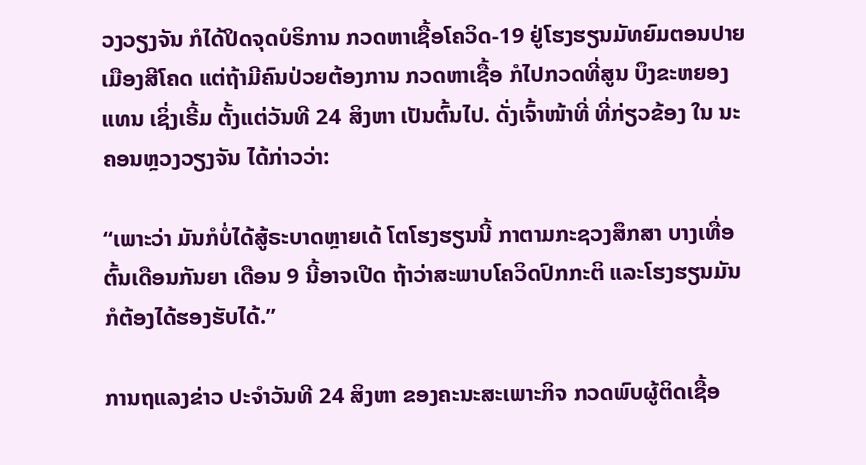ວງວຽງຈັນ ກໍໄດ້ປິດຈຸດບໍຣິການ ກວດຫາເຊື້ອໂຄວິດ-19 ຢູ່ໂຮງຮຽນມັທຍົມຕອນປາຍ ເມືອງສີໂຄດ ແຕ່ຖ້າມີຄົນປ່ວຍຕ້ອງການ ກວດຫາເຊື້ອ ກໍໄປກວດທີ່ສູນ ບຶງຂະຫຍອງແທນ ເຊິ່ງເຣີ້ມ ຕັ້ງແຕ່ວັນທີ 24 ສິງຫາ ເປັນຕົ້ນໄປ. ດັ່ງເຈົ້າໜ້າທີ່ ທີ່ກ່ຽວຂ້ອງ ໃນ ນະຄອນຫຼວງວຽງຈັນ ໄດ້ກ່າວວ່າ:

“ເພາະວ່າ ມັນກໍບໍ່ໄດ້ສູ້ຣະບາດຫຼາຍເດ້ ໂຕໂຮງຮຽນນີ້ ກາຕາມກະຊວງສຶກສາ ບາງເທື່ອຕົ້ນເດືອນກັນຍາ ເດືອນ 9 ນີ້ອາຈເປີດ ຖ້າວ່າສະພາບໂຄວິດປົກກະຕິ ແລະໂຮງຮຽນມັນກໍຕ້ອງໄດ້ຮອງຮັບໄດ້.”

ການຖແລງຂ່າວ ປະຈຳວັນທີ 24 ສິງຫາ ຂອງຄະນະສະເພາະກິຈ ກວດພົບຜູ້ຕິດເຊື້ອ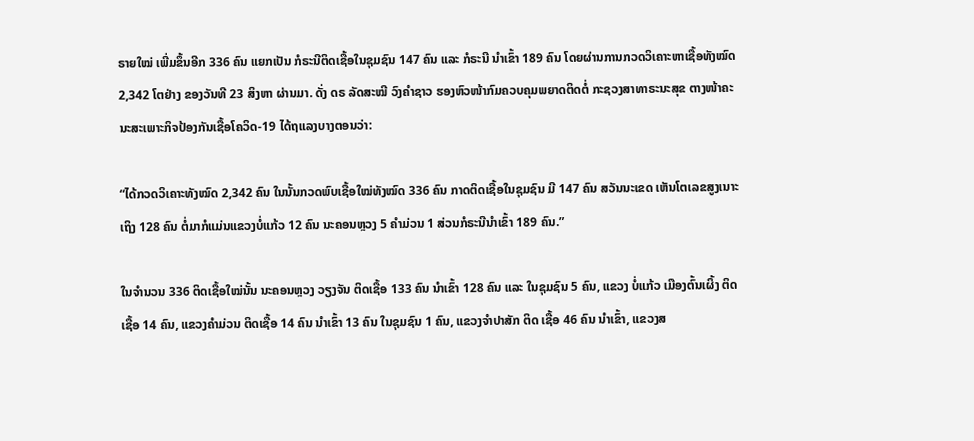ຣາຍໃໝ່ ເພີ່ມຂຶ້ນອີກ 336 ຄົນ ແຍກເປັນ ກໍຣະນີຕິດເຊື້ອໃນຊຸມຊົນ 147 ຄົນ ແລະ ກໍຣະນີ ນຳເຂົ້າ 189 ຄົນ ໂດຍຜ່ານການກວດວິເຄາະຫາເຊື້ອທັງໝົດ 2,342 ໂຕຢ່າງ ຂອງວັນທີ 23 ສິງຫາ ຜ່ານມາ. ດັ່ງ ດຣ ລັດສະໝີ ວົງຄຳຊາວ ຮອງຫົວໜ້າກົມຄວບຄຸມພຍາດຕິດຕໍ່ ກະຊວງສາທາຣະນະສຸຂ ຕາງໜ້າຄະນະສະເພາະກິຈປ້ອງກັນເຊື້ອໂຄວິດ-19 ໄດ້ຖແລງບາງຕອນວ່າ:

“ໄດ້ກວດວິເຄາະທັງໝົດ 2,342 ຄົນ ໃນນັ້ນກວດພົບເຊື້ອໃໝ່ທັງໝົດ 336 ຄົນ ກາດຕິດເຊື້ອໃນຊຸມຊົນ ມີ 147 ຄົນ ສວັນນະເຂດ ເຫັນໂຕເລຂສູງເນາະເຖິງ 128 ຄົນ ຕໍ່ມາກໍແມ່ນແຂວງບໍ່ແກ້ວ 12 ຄົນ ນະຄອນຫຼວງ 5 ຄຳມ່ວນ 1 ສ່ວນກໍຣະນີນຳເຂົ້າ 189 ຄົນ.”

ໃນຈຳນວນ 336 ຕິດເຊື້ອໃໝ່ນັ້ນ ນະຄອນຫຼວງ ວຽງຈັນ ຕິດເຊື້ອ 133 ຄົນ ນຳເຂົ້າ 128 ຄົນ ແລະ ໃນຊຸມຊົນ 5 ຄົນ, ແຂວງ ບໍ່ແກ້ວ ເມືອງຕົ້ນເຜິ້ງ ຕິດເຊື້ອ 14 ຄົນ, ແຂວງຄຳມ່ວນ ຕິດເຊື້ອ 14 ຄົນ ນຳເຂົ້າ 13 ຄົນ ໃນຊຸມຊົນ 1 ຄົນ, ແຂວງຈຳປາສັກ ຕິດ ເຊື້ອ 46 ຄົນ ນຳເຂົ້າ, ແຂວງສ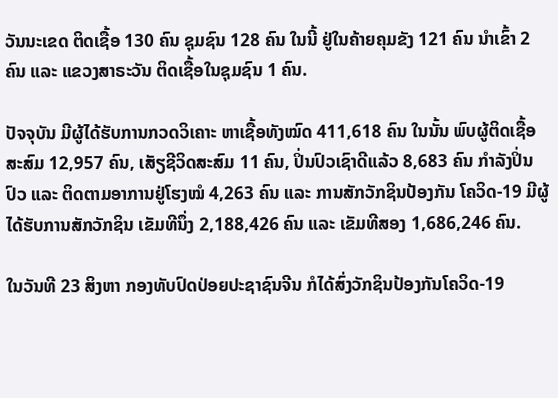ວັນນະເຂດ ຕິດເຊື້ອ 130 ຄົນ ຊຸມຊົນ 128 ຄົນ ໃນນີ້ ຢູ່ໃນຄ້າຍຄຸມຂັງ 121 ຄົນ ນຳເຂົ້າ 2 ຄົນ ແລະ ແຂວງສາຣະວັນ ຕິດເຊື້ອໃນຊຸມຊົນ 1 ຄົນ.

ປັຈຈຸບັນ ມີຜູ້ໄດ້ຮັບການກວດວິເຄາະ ຫາເຊື້ອທັງໝົດ 411,618 ຄົນ ໃນນັ້ນ ພົບຜູ້ຕິດເຊື້ອສະສົມ 12,957 ຄົນ, ເສັຽຊີວິດສະສົມ 11 ຄົນ, ປິ່ນປົວເຊົາດີແລ້ວ 8,683 ຄົນ ກຳລັງປິ່ນປົວ ແລະ ຕິດຕາມອາການຢູ່ໂຮງໝໍ 4,263 ຄົນ ແລະ ການສັກວັກຊິນປ້ອງກັນ ໂຄວິດ-19 ມີຜູ້ໄດ້ຮັບການສັກວັກຊິນ ເຂັມທີນຶ່ງ 2,188,426 ຄົນ ແລະ ເຂັມທີສອງ 1,686,246 ຄົນ.

ໃນວັນທີ 23 ສິງຫາ ກອງທັບປົດປ່ອຍປະຊາຊົນຈີນ ກໍໄດ້ສົ່ງວັກຊິນປ້ອງກັນໂຄວິດ-19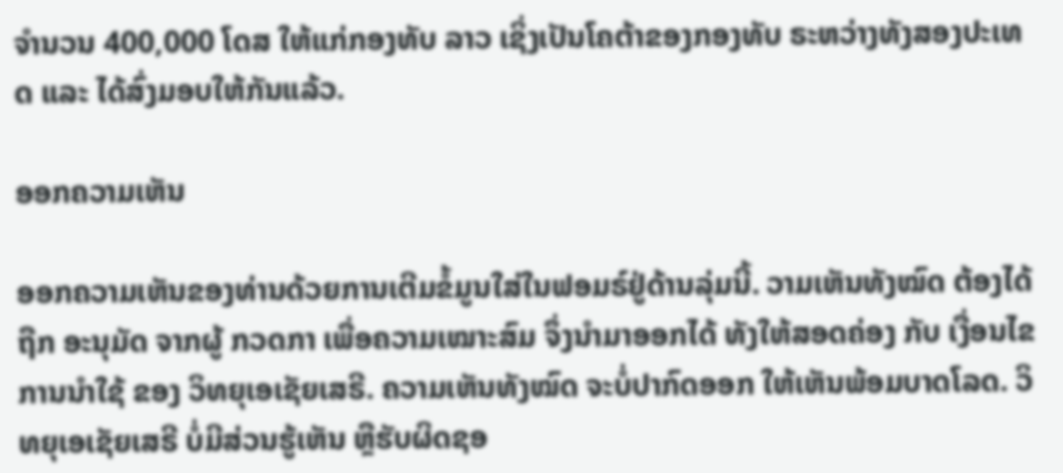ຈຳນວນ 400,000 ໂດສ ໃຫ້ແກ່ກອງທັບ ລາວ ເຊິ່ງເປັນໂຄຕ້າຂອງກອງທັບ ຣະຫວ່າງທັງສອງປະເທດ ແລະ ໄດ້ສົ່ງມອບໃຫ້ກັນແລ້ວ.

ອອກຄວາມເຫັນ

ອອກຄວາມເຫັນຂອງທ່ານດ້ວຍການເຕີມຂໍ້ມູນໃສ່ໃນຟອມຣ໌ຢູ່ດ້ານລຸ່ມນີ້. ວາມເຫັນທັງໝົດ ຕ້ອງໄດ້ຖືກ ອະນຸມັດ ຈາກຜູ້ ກວດກາ ເພື່ອຄວາມເໝາະສົມ ຈຶ່ງນໍາມາອອກໄດ້ ທັງໃຫ້ສອດຄ່ອງ ກັບ ເງື່ອນໄຂ ການນຳໃຊ້ ຂອງ ວິທຍຸເອເຊັຍເສຣີ. ຄວາມເຫັນທັງໝົດ ຈະບໍ່ປາກົດອອກ ໃຫ້ເຫັນພ້ອມບາດໂລດ. ວິທຍຸເອເຊັຍເສຣີ ບໍ່ມີສ່ວນຮູ້ເຫັນ ຫຼືຮັບຜິດຊອ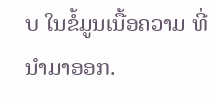ບ ໃນຂໍ້ມູນເນື້ອຄວາມ ທີ່ນໍາມາອອກ.